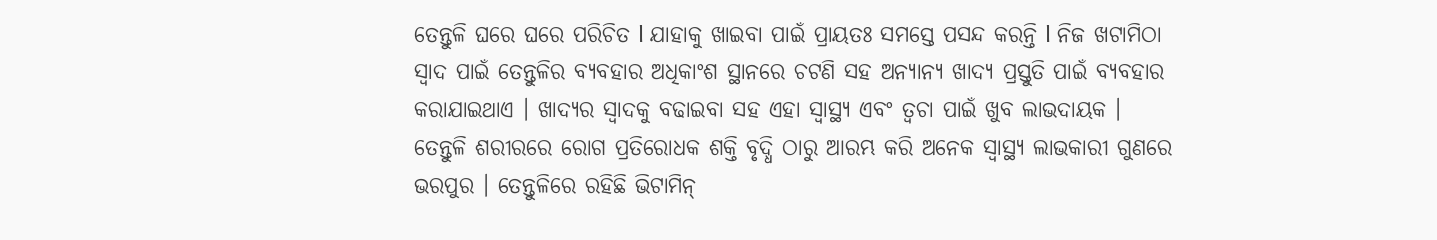ତେନ୍ତୁଳି ଘରେ ଘରେ ପରିଚିତ l ଯାହାକୁ ଖାଇବା ପାଇଁ ପ୍ରାୟତଃ ସମସ୍ତେ ପସନ୍ଦ କରନ୍ତି l ନିଜ ଖଟାମିଠା ସ୍ୱାଦ ପାଇଁ ତେନ୍ତୁଳିର ବ୍ୟବହାର ଅଧିକାଂଶ ସ୍ଥାନରେ ଚଟଣି ସହ ଅନ୍ୟାନ୍ୟ ଖାଦ୍ୟ ପ୍ରସ୍ତୁତି ପାଇଁ ବ୍ୟବହାର କରାଯାଇଥାଏ । ଖାଦ୍ୟର ସ୍ୱାଦକୁ ବଢାଇବା ସହ ଏହା ସ୍ୱାସ୍ଥ୍ୟ ଏବଂ ତ୍ୱଚା ପାଇଁ ଖୁବ ଲାଭଦାୟକ ।
ତେନ୍ତୁଳି ଶରୀରରେ ରୋଗ ପ୍ରତିରୋଧକ ଶକ୍ତି ବୃଦ୍ଧି ଠାରୁ ଆରମ୍ଭ କରି ଅନେକ ସ୍ୱାସ୍ଥ୍ୟ ଲାଭକାରୀ ଗୁଣରେ ଭରପୁର । ତେନ୍ତୁଳିରେ ରହିଛି ଭିଟାମିନ୍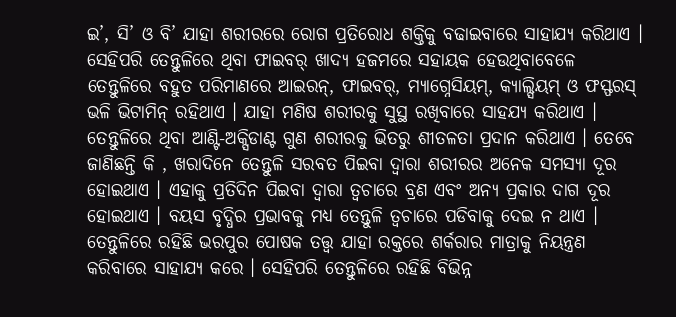ଇ’, ସି’ ଓ ବି’ ଯାହା ଶରୀରରେ ରୋଗ ପ୍ରତିରୋଧ ଶକ୍ତିକୁ ବଢାଇବାରେ ସାହାଯ୍ୟ କରିଥାଏ । ସେହିପରି ତେନ୍ତୁଳିରେ ଥିବା ଫାଇବର୍ ଖାଦ୍ୟ ହଜମରେ ସହାୟକ ହେଉଥିବାବେଳେ ତେନ୍ତୁଳିରେ ବହୁତ ପରିମାଣରେ ଆଇରନ୍, ଫାଇବର୍, ମ୍ୟାଗ୍ନେସିୟମ୍, କ୍ୟାଲ୍ସିୟମ୍ ଓ ଫସ୍ଫରସ୍ ଭଳି ଭିଟାମିନ୍ ରହିଥାଏ । ଯାହା ମଣିଷ ଶରୀରକୁ ସୁସ୍ଥ ରଖିବାରେ ସାହଯ୍ୟ କରିଥାଏ ।
ତେନ୍ତୁଳିରେ ଥିବା ଆଣ୍ଟି-ଅକ୍ସିଡାଣ୍ଟ ଗୁଣ ଶରୀରକୁ ଭିତରୁ ଶୀତଳତା ପ୍ରଦାନ କରିଥାଏ । ତେବେ ଜାଣିଛନ୍ତି କି , ଖରାଦିନେ ତେନ୍ତୁଳି ସରବତ ପିଇବା ଦ୍ୱାରା ଶରୀରର ଅନେକ ସମସ୍ୟା ଦୂର ହୋଇଥାଏ । ଏହାକୁ ପ୍ରତିଦିନ ପିଇବା ଦ୍ୱାରା ତ୍ୱଚାରେ ବ୍ରଣ ଏବଂ ଅନ୍ୟ ପ୍ରକାର ଦାଗ ଦୂର ହୋଇଥାଏ । ବୟସ ବୃଦ୍ଧିର ପ୍ରଭାବକୁ ମଧ୍ୟ ତେନ୍ତୁଳି ତ୍ୱଚାରେ ପଡିବାକୁ ଦେଇ ନ ଥାଏ । ତେନ୍ତୁଳିରେ ରହିଛି ଭରପୁର ପୋଷକ ତତ୍ତ୍ୱ ଯାହା ରକ୍ତରେ ଶର୍କରାର ମାତ୍ରାକୁ ନିୟନ୍ତ୍ରଣ କରିବାରେ ସାହାଯ୍ୟ କରେ । ସେହିପରି ତେନ୍ତୁଳିରେ ରହିଛି ବିଭିନ୍ନ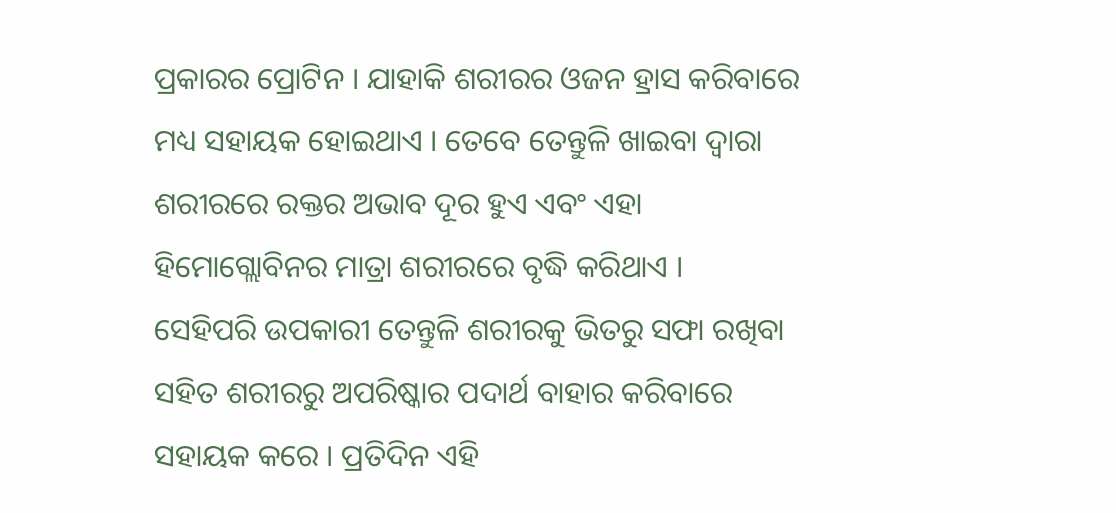ପ୍ରକାରର ପ୍ରୋଟିନ । ଯାହାକି ଶରୀରର ଓଜନ ହ୍ରାସ କରିବାରେ ମଧ୍ୟ ସହାୟକ ହୋଇଥାଏ । ତେବେ ତେନ୍ତୁଳି ଖାଇବା ଦ୍ୱାରା ଶରୀରରେ ରକ୍ତର ଅଭାବ ଦୂର ହୁଏ ଏବଂ ଏହା ହିମୋଗ୍ଲୋବିନର ମାତ୍ରା ଶରୀରରେ ବୃଦ୍ଧି କରିଥାଏ ।
ସେହିପରି ଉପକାରୀ ତେନ୍ତୁଳି ଶରୀରକୁ ଭିତରୁ ସଫା ରଖିବା ସହିତ ଶରୀରରୁ ଅପରିଷ୍କାର ପଦାର୍ଥ ବାହାର କରିବାରେ ସହାୟକ କରେ । ପ୍ରତିଦିନ ଏହି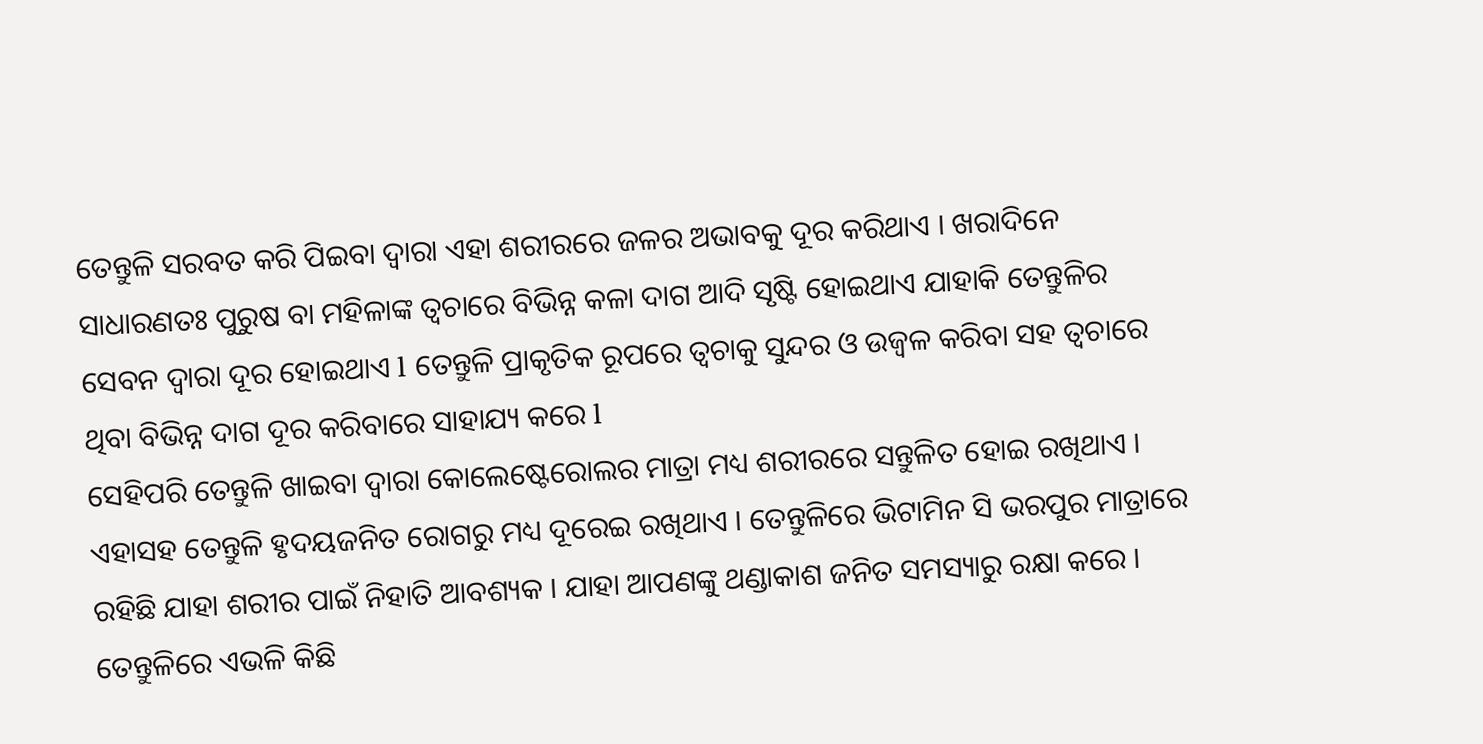ତେନ୍ତୁଳି ସରବତ କରି ପିଇବା ଦ୍ୱାରା ଏହା ଶରୀରରେ ଜଳର ଅଭାବକୁ ଦୂର କରିଥାଏ । ଖରାଦିନେ ସାଧାରଣତଃ ପୁରୁଷ ବା ମହିଳାଙ୍କ ତ୍ୱଚାରେ ବିଭିନ୍ନ କଳା ଦାଗ ଆଦି ସୃଷ୍ଟି ହୋଇଥାଏ ଯାହାକି ତେନ୍ତୁଳିର ସେବନ ଦ୍ୱାରା ଦୂର ହୋଇଥାଏ l ତେନ୍ତୁଳି ପ୍ରାକୃତିକ ରୂପରେ ତ୍ୱଚାକୁ ସୁନ୍ଦର ଓ ଉଜ୍ୱଳ କରିବା ସହ ତ୍ୱଚାରେ ଥିବା ବିଭିନ୍ନ ଦାଗ ଦୂର କରିବାରେ ସାହାଯ୍ୟ କରେ l
ସେହିପରି ତେନ୍ତୁଳି ଖାଇବା ଦ୍ୱାରା କୋଲେଷ୍ଟେରୋଲର ମାତ୍ରା ମଧ୍ୟ ଶରୀରରେ ସନ୍ତୁଳିତ ହୋଇ ରଖିଥାଏ । ଏହାସହ ତେନ୍ତୁଳି ହୃଦୟଜନିତ ରୋଗରୁ ମଧ୍ୟ ଦୂରେଇ ରଖିଥାଏ । ତେନ୍ତୁଳିରେ ଭିଟାମିନ ସି ଭରପୁର ମାତ୍ରାରେ ରହିଛି ଯାହା ଶରୀର ପାଇଁ ନିହାତି ଆବଶ୍ୟକ । ଯାହା ଆପଣଙ୍କୁ ଥଣ୍ଡାକାଶ ଜନିତ ସମସ୍ୟାରୁ ରକ୍ଷା କରେ । ତେନ୍ତୁଳିରେ ଏଭଳି କିଛି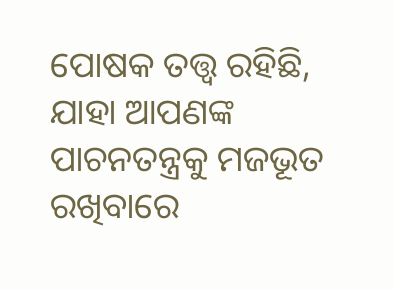ପୋଷକ ତତ୍ତ୍ୱ ରହିଛି, ଯାହା ଆପଣଙ୍କ ପାଚନତନ୍ତ୍ରକୁ ମଜଭୂତ ରଖିବାରେ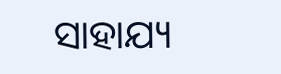ସାହାଯ୍ୟ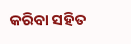କରିବା ସହିତ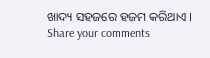ଖାଦ୍ୟ ସହଜରେ ହଜମ କରିଥାଏ ।
Share your comments